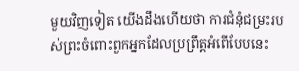មួយវិញទៀត យើងដឹងហើយថា ការជំនុំជម្រះរបស់ព្រះចំពោះពួកអ្នកដែលប្រព្រឹត្តអំពើបែបនេះ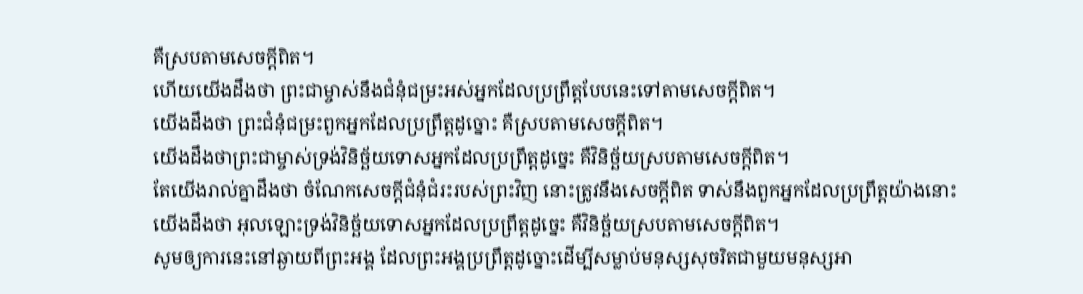គឺស្របតាមសេចក្ដីពិត។
ហើយយើងដឹងថា ព្រះជាម្ចាស់នឹងជំនុំជម្រះអស់អ្នកដែលប្រព្រឹត្ដបែបនេះទៅតាមសេចក្ដីពិត។
យើងដឹងថា ព្រះជំនុំជម្រះពួកអ្នកដែលប្រព្រឹត្តដូច្នោះ គឺស្របតាមសេចក្ដីពិត។
យើងដឹងថាព្រះជាម្ចាស់ទ្រង់វិនិច្ឆ័យទោសអ្នកដែលប្រព្រឹត្តដូច្នេះ គឺវិនិច្ឆ័យស្របតាមសេចក្ដីពិត។
តែយើងរាល់គ្នាដឹងថា ចំណែកសេចក្ដីជំនុំជំរះរបស់ព្រះវិញ នោះត្រូវនឹងសេចក្ដីពិត ទាស់នឹងពួកអ្នកដែលប្រព្រឹត្តយ៉ាងនោះ
យើងដឹងថា អុលឡោះទ្រង់វិនិច្ឆ័យទោសអ្នកដែលប្រព្រឹត្ដដូច្នេះ គឺវិនិច្ឆ័យស្របតាមសេចក្ដីពិត។
សូមឲ្យការនេះនៅឆ្ងាយពីព្រះអង្គ ដែលព្រះអង្គប្រព្រឹត្តដូច្នោះដើម្បីសម្លាប់មនុស្សសុចរិតជាមួយមនុស្សអា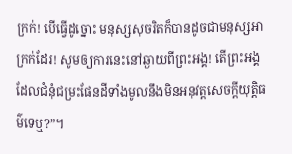ក្រក់! បើធ្វើដូច្នោះ មនុស្សសុចរិតក៏បានដូចជាមនុស្សអាក្រក់ដែរ! សូមឲ្យការនេះនៅឆ្ងាយពីព្រះអង្គ! តើព្រះអង្គដែលជំនុំជម្រះផែនដីទាំងមូលនឹងមិនអនុវត្តសេចក្ដីយុត្តិធម៌ទេឬ?”។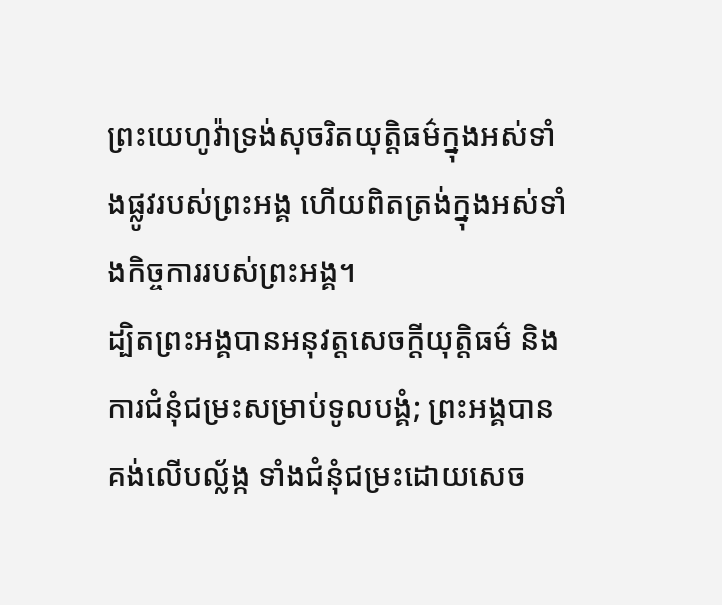ព្រះយេហូវ៉ាទ្រង់សុចរិតយុត្តិធម៌ក្នុងអស់ទាំងផ្លូវរបស់ព្រះអង្គ ហើយពិតត្រង់ក្នុងអស់ទាំងកិច្ចការរបស់ព្រះអង្គ។
ដ្បិតព្រះអង្គបានអនុវត្តសេចក្ដីយុត្តិធម៌ និងការជំនុំជម្រះសម្រាប់ទូលបង្គំ; ព្រះអង្គបានគង់លើបល្ល័ង្ក ទាំងជំនុំជម្រះដោយសេច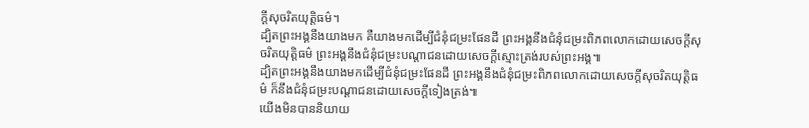ក្ដីសុចរិតយុត្តិធម៌។
ដ្បិតព្រះអង្គនឹងយាងមក គឺយាងមកដើម្បីជំនុំជម្រះផែនដី ព្រះអង្គនឹងជំនុំជម្រះពិភពលោកដោយសេចក្ដីសុចរិតយុត្តិធម៌ ព្រះអង្គនឹងជំនុំជម្រះបណ្ដាជនដោយសេចក្ដីស្មោះត្រង់របស់ព្រះអង្គ៕
ដ្បិតព្រះអង្គនឹងយាងមកដើម្បីជំនុំជម្រះផែនដី ព្រះអង្គនឹងជំនុំជម្រះពិភពលោកដោយសេចក្ដីសុចរិតយុត្តិធម៌ ក៏នឹងជំនុំជម្រះបណ្ដាជនដោយសេចក្ដីទៀងត្រង់៕
យើងមិនបាននិយាយ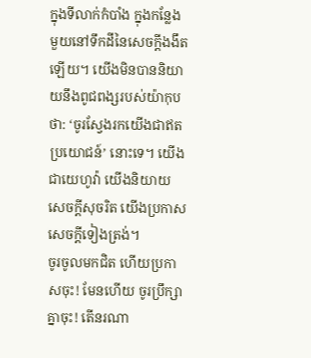ក្នុងទីលាក់កំបាំង ក្នុងកន្លែងមួយនៅទឹកដីនៃសេចក្ដីងងឹតឡើយ។ យើងមិនបាននិយាយនឹងពូជពង្សរបស់យ៉ាកុបថា: ‘ចូរស្វែងរកយើងជាឥតប្រយោជន៍’ នោះទេ។ យើងជាយេហូវ៉ា យើងនិយាយសេចក្ដីសុចរិត យើងប្រកាសសេចក្ដីទៀងត្រង់។
ចូរចូលមកជិត ហើយប្រកាសចុះ! មែនហើយ ចូរប្រឹក្សាគ្នាចុះ! តើនរណា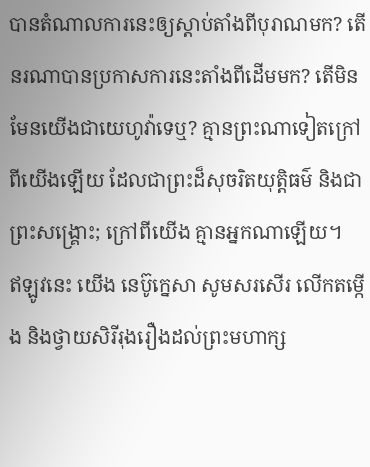បានតំណាលការនេះឲ្យស្ដាប់តាំងពីបុរាណមក? តើនរណាបានប្រកាសការនេះតាំងពីដើមមក? តើមិនមែនយើងជាយេហូវ៉ាទេឬ? គ្មានព្រះណាទៀតក្រៅពីយើងឡើយ ដែលជាព្រះដ៏សុចរិតយុត្តិធម៌ និងជាព្រះសង្គ្រោះ; ក្រៅពីយើង គ្មានអ្នកណាឡើយ។
ឥឡូវនេះ យើង នេប៊ូក្នេសា សូមសរសើរ លើកតម្កើង និងថ្វាយសិរីរុងរឿងដល់ព្រះមហាក្ស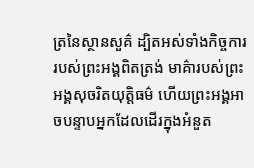ត្រនៃស្ថានសួគ៌ ដ្បិតអស់ទាំងកិច្ចការរបស់ព្រះអង្គពិតត្រង់ មាគ៌ារបស់ព្រះអង្គសុចរិតយុត្តិធម៌ ហើយព្រះអង្គអាចបន្ទាបអ្នកដែលដើរក្នុងអំនួត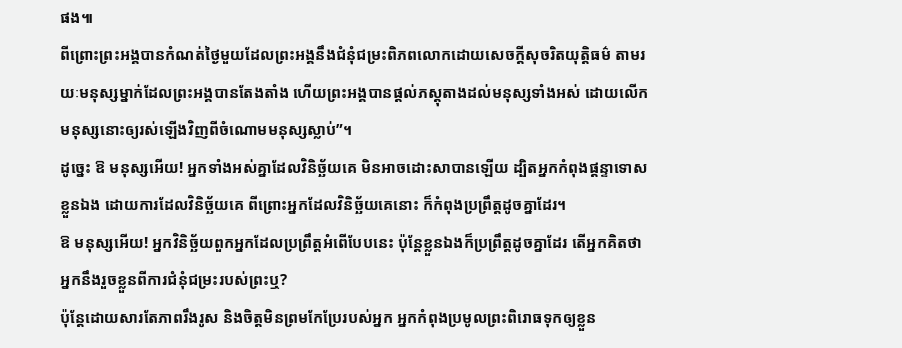ផង៕
ពីព្រោះព្រះអង្គបានកំណត់ថ្ងៃមួយដែលព្រះអង្គនឹងជំនុំជម្រះពិភពលោកដោយសេចក្ដីសុចរិតយុត្តិធម៌ តាមរយៈមនុស្សម្នាក់ដែលព្រះអង្គបានតែងតាំង ហើយព្រះអង្គបានផ្ដល់ភស្តុតាងដល់មនុស្សទាំងអស់ ដោយលើកមនុស្សនោះឲ្យរស់ឡើងវិញពីចំណោមមនុស្សស្លាប់”។
ដូច្នេះ ឱ មនុស្សអើយ! អ្នកទាំងអស់គ្នាដែលវិនិច្ឆ័យគេ មិនអាចដោះសាបានឡើយ ដ្បិតអ្នកកំពុងផ្ដន្ទាទោសខ្លួនឯង ដោយការដែលវិនិច្ឆ័យគេ ពីព្រោះអ្នកដែលវិនិច្ឆ័យគេនោះ ក៏កំពុងប្រព្រឹត្តដូចគ្នាដែរ។
ឱ មនុស្សអើយ! អ្នកវិនិច្ឆ័យពួកអ្នកដែលប្រព្រឹត្តអំពើបែបនេះ ប៉ុន្តែខ្លួនឯងក៏ប្រព្រឹត្តដូចគ្នាដែរ តើអ្នកគិតថាអ្នកនឹងរួចខ្លួនពីការជំនុំជម្រះរបស់ព្រះឬ?
ប៉ុន្តែដោយសារតែភាពរឹងរូស និងចិត្តមិនព្រមកែប្រែរបស់អ្នក អ្នកកំពុងប្រមូលព្រះពិរោធទុកឲ្យខ្លួន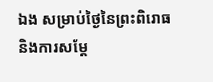ឯង សម្រាប់ថ្ងៃនៃព្រះពិរោធ និងការសម្ដែ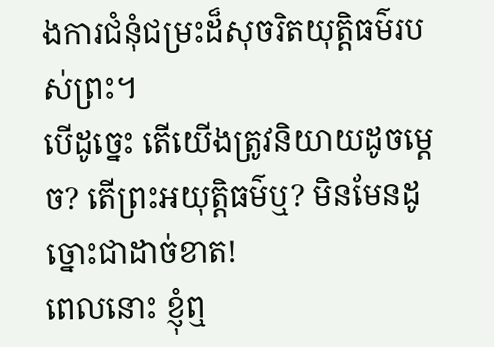ងការជំនុំជម្រះដ៏សុចរិតយុត្តិធម៌របស់ព្រះ។
បើដូច្នេះ តើយើងត្រូវនិយាយដូចម្ដេច? តើព្រះអយុត្តិធម៌ឬ? មិនមែនដូច្នោះជាដាច់ខាត!
ពេលនោះ ខ្ញុំឮ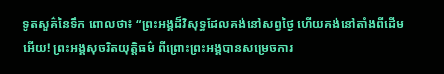ទូតសួគ៌នៃទឹក ពោលថា៖ “ព្រះអង្គដ៏វិសុទ្ធដែលគង់នៅសព្វថ្ងៃ ហើយគង់នៅតាំងពីដើមអើយ! ព្រះអង្គសុចរិតយុត្តិធម៌ ពីព្រោះព្រះអង្គបានសម្រេចការ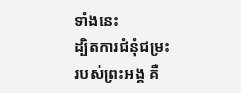ទាំងនេះ
ដ្បិតការជំនុំជម្រះរបស់ព្រះអង្គ គឺ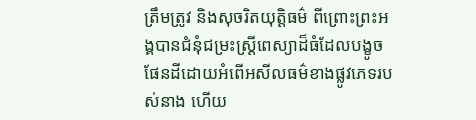ត្រឹមត្រូវ និងសុចរិតយុត្តិធម៌ ពីព្រោះព្រះអង្គបានជំនុំជម្រះស្ត្រីពេស្យាដ៏ធំដែលបង្ខូចផែនដីដោយអំពើអសីលធម៌ខាងផ្លូវភេទរបស់នាង ហើយ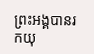ព្រះអង្គបានរកយុ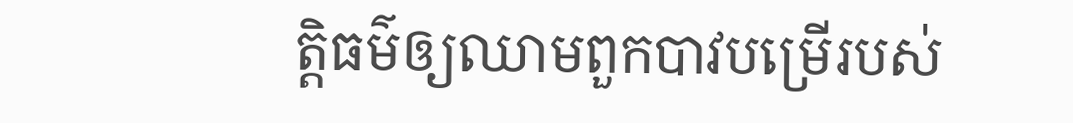ត្តិធម៌ឲ្យឈាមពួកបាវបម្រើរបស់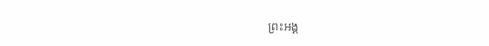ព្រះអង្គ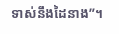ទាស់នឹងដៃនាង”។